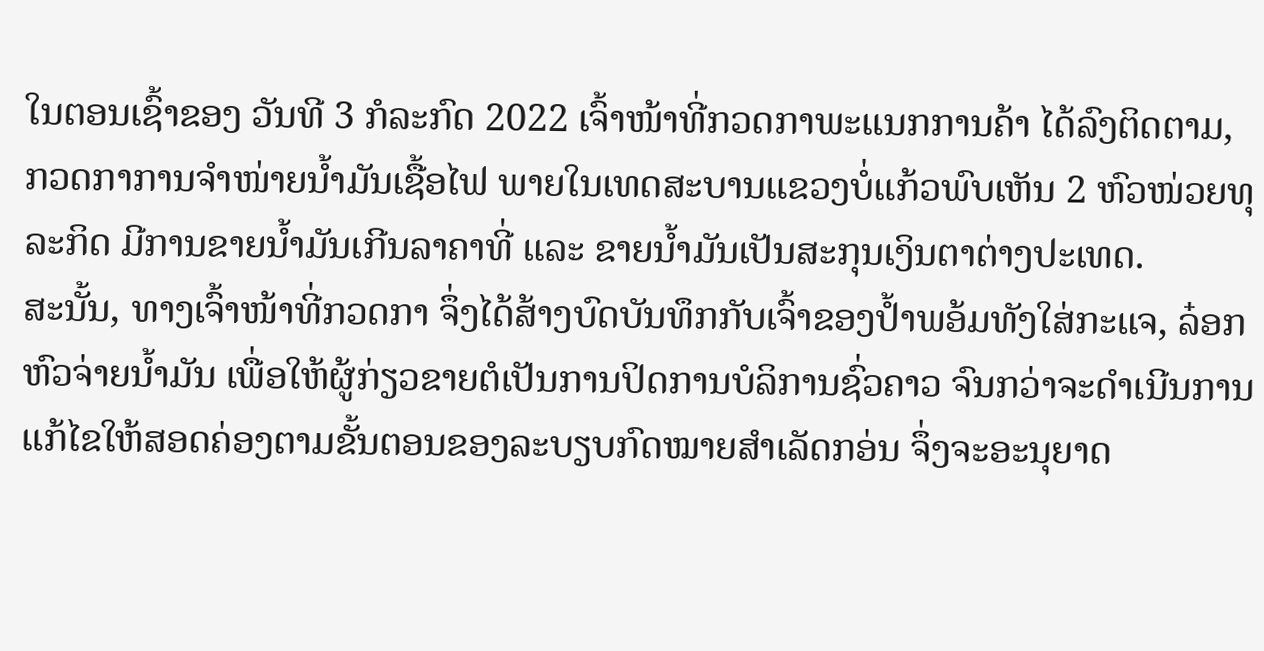ໃນຕອນເຊົ້າຂອງ ວັນທີ 3 ກໍລະກົດ 2022 ເຈົ້າໜ້າທີ່ກວດກາພະແນກການຄ້າ ໄດ້ລົງຕິດຕາມ, ກວດກາການຈໍາໜ່າຍນໍ້າມັນເຊື້ອໄຟ ພາຍໃນເທດສະບານແຂວງບໍ່ແກ້ວພົບເຫັນ 2 ຫົວໜ່ວຍທຸລະກິດ ມີການຂາຍນໍ້າມັນເກີນລາຄາທີ່ ແລະ ຂາຍນໍ້າມັນເປັນສະກຸນເງິນຕາຕ່າງປະເທດ.
ສະນັ້ນ, ທາງເຈົ້າໜ້າທີ່ກວດກາ ຈຶ່ງໄດ້ສ້າງບົດບັນທຶກກັບເຈົ້າຂອງປ້ຳພອ້ມທັງໃສ່ກະແຈ, ລ໋ອກຫົວຈ່າຍນໍ້າມັນ ເພື່ອໃຫ້ຜູ້ກ່ຽວຂາຍຕໍເປັນການປິດການບໍລິການຊົ່ວຄາວ ຈົນກວ່າຈະດໍາເນີນການແກ້ໄຂໃຫ້ສອດຄ່ອງຕາມຂັ້ນຕອນຂອງລະບຽບກົດໝາຍສໍາເລັດກອ່ນ ຈຶ່ງຈະອະນຸຍາດ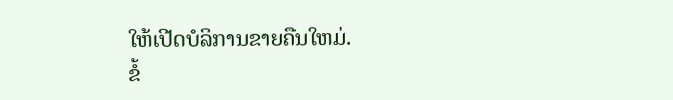ໃຫ້ເປີດບໍລິການຂາຍຄືນໃຫມ່.
ຂໍ້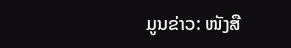ມູນຂ່າວ: ໜັງສື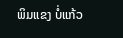ພິມແຂງ ບໍ່ແກ້ວ